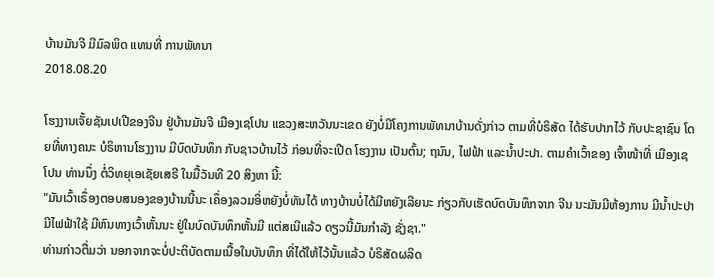ບ້ານມັນຈີ ມີມົລພິດ ແທນທີ່ ການພັທນາ
2018.08.20

ໂຮງງານເຈັ້ຍຊັນເປເປີຂອງຈີນ ຢູ່ບ້ານມັນຈີ ເມືອງເຊໂປນ ແຂວງສະຫວັນນະເຂດ ຍັງບໍ່ມີໂຄງການພັທນາບ້ານດັ່ງກ່າວ ຕາມທີ່ບໍຣິສັດ ໄດ້ຮັບປາກໄວ້ ກັບປະຊາຊົນ ໂດຍທີ່ທາງຄນະ ບໍຣິຫານໂຮງງານ ມີບົດບັນທຶກ ກັບຊາວບ້ານໄວ້ ກ່ອນທີ່ຈະເປີດ ໂຮງງານ ເປັນຕົ້ນ; ຖນົນ, ໄຟຟ້າ ແລະນໍ້າປະປາ. ຕາມຄໍາເວົ້າຂອງ ເຈົ້າໜ້າທີ່ ເມືອງເຊໂປນ ທ່ານນຶ່ງ ຕໍ່ວິທຍຸເອເຊັຍເສຣີ ໃນມື້ວັນທີ 20 ສິງຫາ ນີ້:
"ມັນເວົ້າເຣຶ່ອງຕອບສນອງຂອງບ້ານນີ້ນະ ເຄຶ່ອງລວມອິ່ຫຍັງບໍ່ທັນໄດ້ ທາງບ້ານບໍ່ໄດ້ມີຫຍັງເລີຍນະ ກ່ຽວກັບເຮັດບົດບັນທຶກຈາກ ຈີນ ນະມັນມີຫ້ອງການ ມີນໍ້າປະປາ ມີໄຟຟ້າໃຊ້ ມີຫົນທາງເວົ້າຫັ້ນນະ ຢູ່ໃນບົດບັນທຶກຫັ້ນມີ ແຕ່ສເນີແລ້ວ ດຽວນີ້ມັນກໍາລັງ ຊັ່ງຊາ."
ທ່ານກ່າວຕື່ມວ່າ ນອກຈາກຈະບໍ່ປະຕິບັດຕາມເນື້ອໃນບັນທຶກ ທີ່ໄດ້ໃຫ້ໄວ້ນັ້ນແລ້ວ ບໍຣິສັດຜລິດ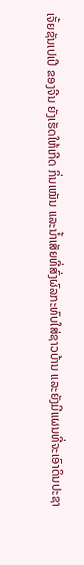ເຈັ້ຍຊັນເປເປີ ຂອງຈີນ ຍັງເຮັດໃຫ້ເກີດ ກິ່ນເໝັນ ແລະນໍ້າເສັຍທີ່ສົ່ງຜົລກະທົບໃສ່ຊາວບ້ານ ແລະຍັງມີແຜນທີ່ຈະເອົາດິນປະຊາ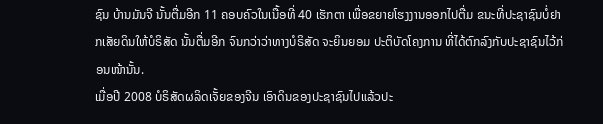ຊົນ ບ້ານມັນຈີ ນັ້ນຕື່ມອີກ 11 ຄອບຄົວໃນເນື້ອທີ່ 40 ເຮັກຕາ ເພື່ອຂຍາຍໂຮງງານອອກໄປຕື່ມ ຂນະທີ່ປະຊາຊົນບໍ່ຢາກເສັຍດິນໃຫ້ບໍຣິສັດ ນັ້ນຕື່ມອີກ ຈົນກວ່າວ່າທາງບໍຣິສັດ ຈະຍິນຍອມ ປະຕິບັດໂຄງການ ທີ່ໄດ້ຕົກລົງກັບປະຊາຊົນໄວ້ກ່ອນໜ້ານັ້ນ.
ເມື່ອປີ 2008 ບໍຣິສັດຜລິດເຈັ້ຍຂອງຈີນ ເອົາດິນຂອງປະຊາຊົນໄປແລ້ວປະ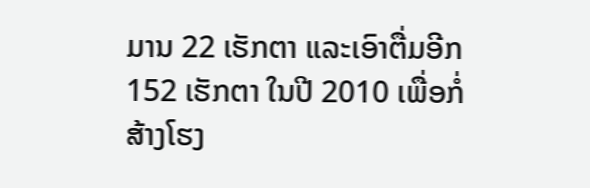ມານ 22 ເຮັກຕາ ແລະເອົາຕື່ມອີກ 152 ເຮັກຕາ ໃນປີ 2010 ເພື່ອກໍ່ສ້າງໂຮງ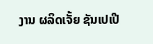ງານ ຜລິດເຈັ້ຍ ຊັນເປເປີ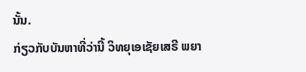ນັ້ນ.
ກ່ຽວກັບບັນຫາທີ່ວ່ານີ້ ວິທຍຸເອເຊັຍເສຣີ ພຍາ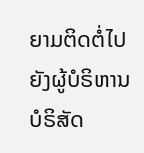ຍາມຕິດຕໍ່ໄປຍັງຜູ້ບໍຣິຫານ ບໍຣິສັດ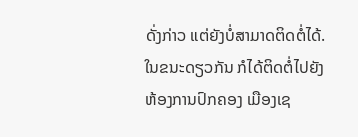ດັ່ງກ່າວ ແຕ່ຍັງບໍ່ສາມາດຕິດຕໍ່ໄດ້. ໃນຂນະດຽວກັນ ກໍໄດ້ຕິດຕໍ່ໄປຍັງ ຫ້ອງການປົກຄອງ ເມືອງເຊ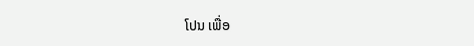ໂປນ ເພື່ອ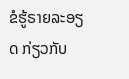ຂໍຮູ້ຣາຍລະອຽດ ກ່ຽວກັບ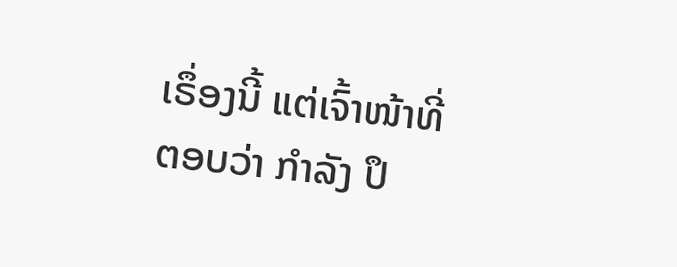ເຣຶ່ອງນີ້ ແຕ່ເຈົ້າໜ້າທີ່ຕອບວ່າ ກໍາລັງ ປຶ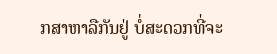ກສາຫາລືກັນຢູ່ ບໍ່ສະດວກທີ່ຈະ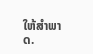ໃຫ້ສໍາພາດ.